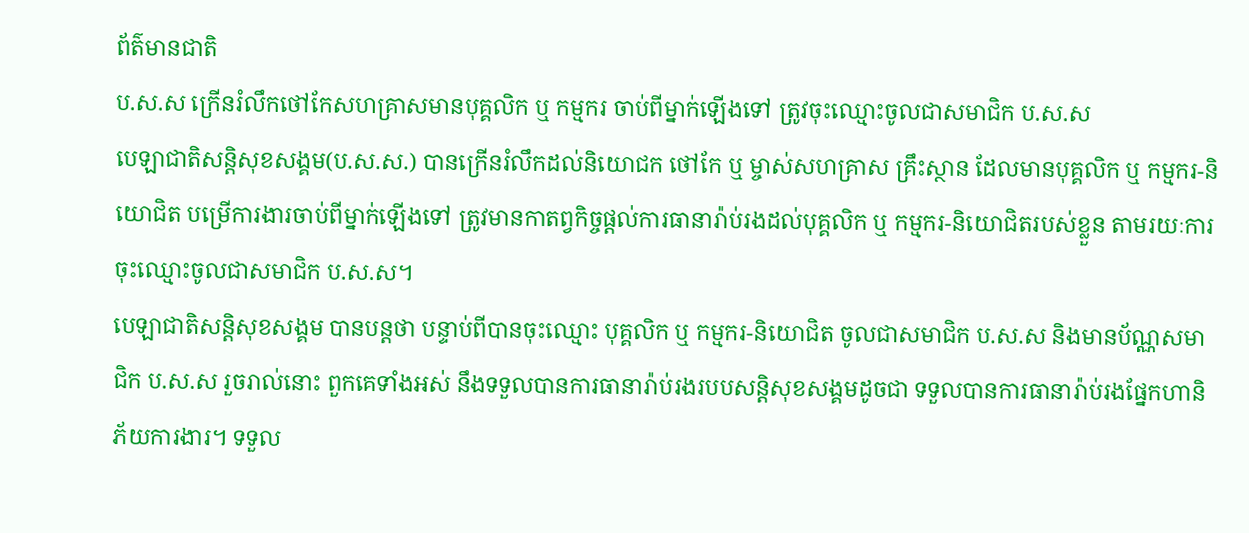ព័ត៌មានជាតិ
ប.ស.ស ក្រើនរំលឹកថៅកែសហគ្រាសមានបុគ្គលិក ឬ កម្មករ ចាប់ពីម្នាក់ឡើងទៅ ត្រូវចុះឈ្មោះចូលជាសមាជិក ប.ស.ស
បេឡាជាតិសន្តិសុខសង្គម(ប.ស.ស.) បានក្រើនរំលឹកដល់និយោជក ថៅកែ ឬ ម្ចាស់សហគ្រាស គ្រឹះស្ថាន ដែលមានបុគ្គលិក ឬ កម្មករ-និយោជិត បម្រើការងារចាប់ពីម្នាក់ឡើងទៅ ត្រូវមានកាតព្វកិច្ចផ្តល់ការធានារ៉ាប់រងដល់បុគ្គលិក ឬ កម្មករ-និយោជិតរបស់ខ្លួន តាមរយៈការចុះឈ្មោះចូលជាសមាជិក ប.ស.ស។
បេឡាជាតិសន្តិសុខសង្គម បានបន្តថា បន្ទាប់ពីបានចុះឈ្មោះ បុគ្គលិក ឬ កម្មករ-និយោជិត ចូលជាសមាជិក ប.ស.ស និងមានប័ណ្ណសមាជិក ប.ស.ស រួចរាល់នោះ ពួកគេទាំងអស់ នឹងទទួលបានការធានារ៉ាប់រងរបបសន្តិសុខសង្គមដូចជា ទទួលបានការធានារ៉ាប់រងផ្នែកហានិភ័យការងារ។ ទទួល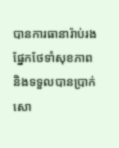បានការធានារ៉ាប់រងផ្នែកថែទាំសុខភាព និងទទួលបានប្រាក់សោ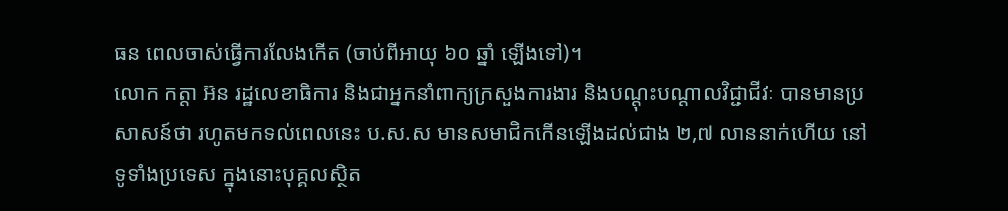ធន ពេលចាស់ធ្វើការលែងកើត (ចាប់ពីអាយុ ៦០ ឆ្នាំ ឡើងទៅ)។
លោក កត្តា អ៊ន រដ្ឋលេខាធិការ និងជាអ្នកនាំពាក្យក្រសួងការងារ និងបណ្ដុះបណ្ដាលវិជ្ជាជីវៈ បានមានប្រសាសន៍ថា រហូតមកទល់ពេលនេះ ប.ស.ស មានសមាជិកកើនឡើងដល់ជាង ២,៧ លាននាក់ហើយ នៅទូទាំងប្រទេស ក្នុងនោះបុគ្គលស្ថិត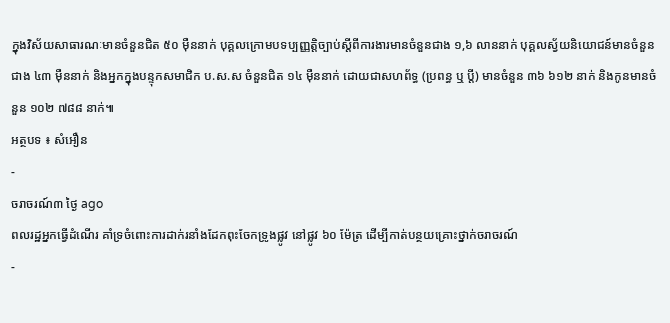ក្នុងវិស័យសាធារណៈមានចំនួនជិត ៥០ ម៉ឺននាក់ បុគ្គលក្រោមបទប្បញ្ញត្តិច្បាប់ស្ដីពីការងារមានចំនួនជាង ១,៦ លាននាក់ បុគ្គលស្វ័យនិយោជន៍មានចំនួនជាង ៤៣ ម៉ឺននាក់ និងអ្នកក្នុងបន្ទុកសមាជិក ប.ស.ស ចំនួនជិត ១៤ ម៉ឺននាក់ ដោយជាសហព័ទ្ធ (ប្រពន្ធ ឬ ប្តី) មានចំនួន ៣៦ ៦១២ នាក់ និងកូនមានចំនួន ១០២ ៧៨៨ នាក់៕
អត្ថបទ ៖ សំអឿន
-
ចរាចរណ៍៣ ថ្ងៃ ago
ពលរដ្ឋអ្នកធ្វើដំណើរ គាំទ្រចំពោះការដាក់រនាំងដែកពុះចែកទ្រូងផ្លូវ នៅផ្លូវ ៦០ ម៉ែត្រ ដើម្បីកាត់បន្ថយគ្រោះថ្នាក់ចរាចរណ៍
-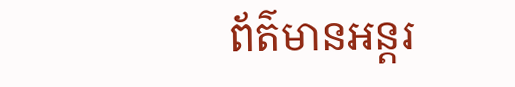ព័ត៌មានអន្ដរ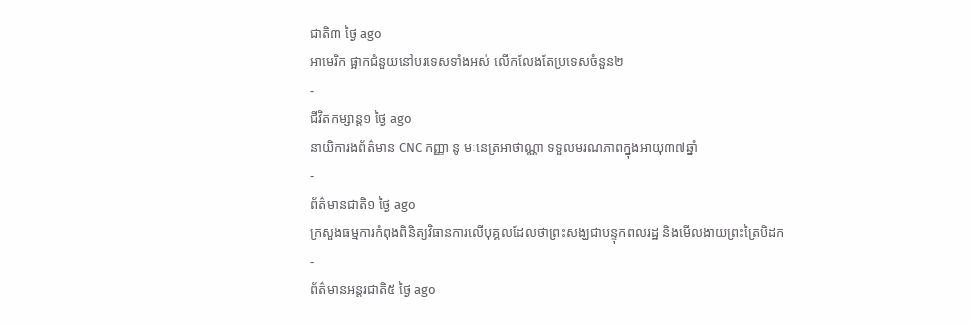ជាតិ៣ ថ្ងៃ ago
អាមេរិក ផ្អាកជំនួយនៅបរទេសទាំងអស់ លើកលែងតែប្រទេសចំនួន២
-
ជីវិតកម្សាន្ដ១ ថ្ងៃ ago
នាយិការងព័ត៌មាន CNC កញ្ញា នូ មៈនេត្រអាថាណ្ណា ទទួលមរណភាពក្នុងអាយុ៣៧ឆ្នាំ
-
ព័ត៌មានជាតិ១ ថ្ងៃ ago
ក្រសួងធម្មការកំពុងពិនិត្យវិធានការលើបុគ្គលដែលថាព្រះសង្ឃជាបន្ទុកពលរដ្ឋ និងមើលងាយព្រះត្រៃបិដក
-
ព័ត៌មានអន្ដរជាតិ៥ ថ្ងៃ ago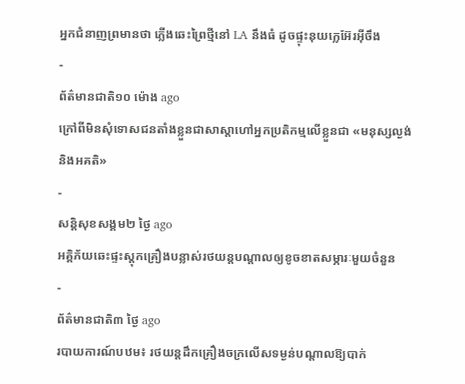អ្នកជំនាញព្រមានថា ភ្លើងឆេះព្រៃថ្មីនៅ LA នឹងធំ ដូចផ្ទុះនុយក្លេអ៊ែរអ៊ីចឹង
-
ព័ត៌មានជាតិ១០ ម៉ោង ago
ក្រៅពីមិនសុំទោសជនតាំងខ្លួនជាសាស្តាហៅអ្នកប្រតិកម្មលើខ្លួនជា «មនុស្សល្ងង់ និងអគតិ»
-
សន្តិសុខសង្គម២ ថ្ងៃ ago
អគ្គិភ័យឆេះផ្ទះស្តុកគ្រឿងបន្លាស់រថយន្តបណ្ដាលឲ្យខូចខាតសម្ភារៈមួយចំនួន
-
ព័ត៌មានជាតិ៣ ថ្ងៃ ago
របាយការណ៍បឋម៖ រថយន្តដឹកគ្រឿងចក្រលើសទម្ងន់បណ្តាលឱ្យបាក់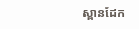ស្ពានដែក